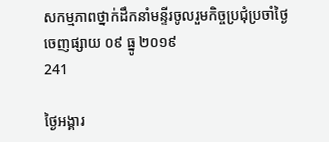សកម្មភាពថ្នាក់ដឹកនាំមន្ទីរចូលរួមកិច្ចប្រជុំប្រចាំថ្ងៃ
ចេញផ្សាយ ០៩ ធ្នូ ២០១៩
241

ថ្ងៃអង្គារ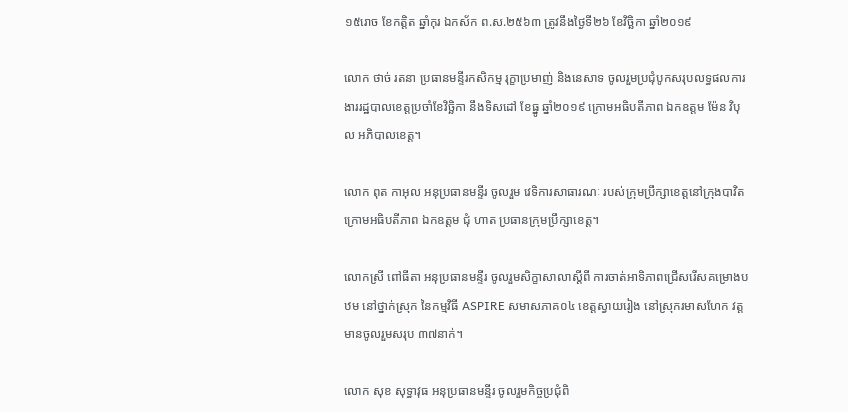១៥រោច ខែកត្តិត ឆ្នាំកុរ ឯកស័ក ព.ស.២៥៦៣ ត្រូវនឹងថ្ងៃទី២៦ ខែវិច្ឆិកា ឆ្នាំ២០១៩

លោក ថាច់ រតនា ប្រធានមន្ទីរកសិកម្ម រុក្ខាប្រមាញ់ និងនេសាទ ចូលរួមប្រជុំបូកសរុបលទ្ធផលការងាររដ្ឋបាលខេត្តប្រចាំខែវិច្ឆិកា នឹងទិសដៅ ខែធ្នូ ឆ្នាំ២០១៩ ក្រោមអធិបតីភាព ឯកឧត្តម ម៉ែន វិបុល អភិបាលខេត្ត។

លោក ពុត កាអុល អនុប្រធានមន្ទីរ ចូលរួម វេទិការសាធារណៈ របស់ក្រុមប្រឹក្សាខេត្តនៅក្រុងបាវិត ក្រោមអធិបតីភាព ឯកឧត្តម ជុំ ហាត ប្រធានក្រុមប្រឹក្សាខេត្ត។

លោកស្រី ពៅធីតា អនុប្រធានមន្ទីរ ចូលរួមសិក្ខាសាលាស្តីពី ការចាត់អាទិភាពជ្រើសរើសគម្រោងបឋម នៅថ្នាក់ស្រុក នៃកម្មវិធី ASPIRE សមាសភាគ០៤ ខេត្តស្វាយរៀង នៅស្រុករមាសហែក វត្តមានចូលរួមសរុប ៣៧នាក់។

លោក សុខ សុទ្ធាវុធ អនុប្រធានមន្ទីរ ចូលរួមកិច្ចប្រជុំពិ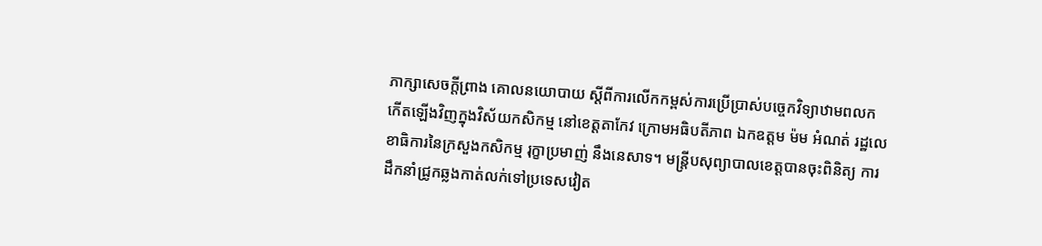ភាក្សាសេចក្តីព្រាង គោលនយោបាយ ស្តីពីការលើកកម្ពស់ការប្រើប្រាស់បច្ចេកវិទ្យាឋាមពលកកើតឡើងវិញក្នុងវិស័យកសិកម្ម នៅខេត្តតាកែវ ក្រោមអធិបតីភាព ឯកឧត្តម ម៉ម អំណត់ រដ្ឋលេខាធិការនៃក្រសួងកសិកម្ម រុក្ខាប្រមាញ់ នឹងនេសាទ។ មន្ត្រីបសុព្យាបាលខេត្តបានចុះពិនិត្យ ការដឹកនាំជ្រូកឆ្លងកាត់លក់ទៅប្រទេសវៀត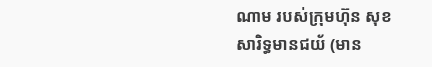ណាម របស់ក្រុមហ៊ុន សុខសារិទ្ធមានជយ័ (មាន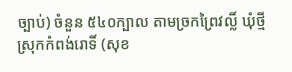ច្បាប់) ចំនួន ៥៤០ក្បាល តាមច្រកព្រៃវល្លិ៍ ឃុំថ្មី ស្រុកកំពង់រោទិ៍ (សុខ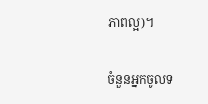ភាពល្អ)។

ចំនួនអ្នកចូលទ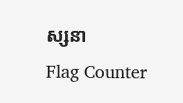ស្សនា
Flag Counter